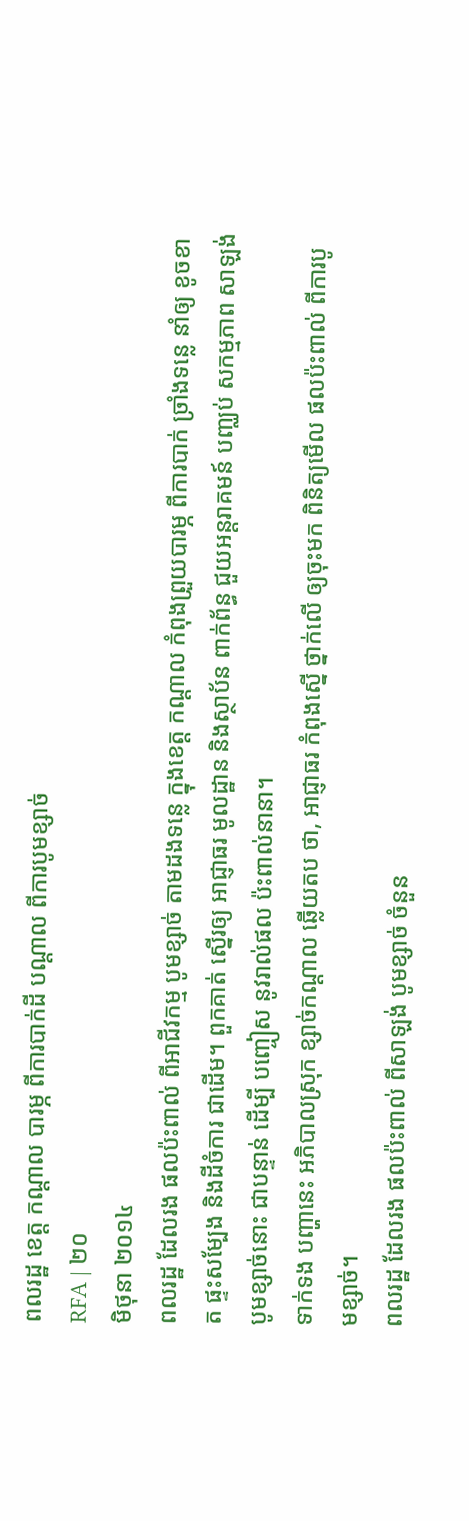ពលរដ្ឋ ខេត្ត កណ្ដាល បារម្ភ ពីការបាក់ដី បណ្ដាល ពីការបូមខ្សាច់
RFA | ២០
មិថុនា ២០១៤
ពលរដ្ឋ ដែលរង ផលប៉ះពាល់ ពីអាជីវកម្ម បូមខ្សាច់ តាមដងទន្លេ ក្នុងខេត្ត កណ្តាល កំពុងព្រួយបារម្ភ ពីការបាក់ ច្រាំងទន្លេ នាំឲ្យ ខូចខាត ផ្ទះសម្បែង និងដីចំការ ជាដើម។ ពួកគាត់ ស្នើរឲ្យ អាជ្ញាធរ មូលដ្ឋាន និងស្ថាប័ន ពាក់ព័ន្ធ ជួយអន្តរាគមន៍ បញ្ឈប់ សកម្មភាព សាឡង់ បូមខ្សាច់នោះ ជាបន្ទាន់ ដើម្បី បញ្ចៀស នូវរាល់ផល ប៉ះពាល់នានា។
ទាក់ទង បញ្ហានេះ អភិបាលស្រុក ខ្សាច់កណ្ដាល ឆ្លើយតប ថា, អាជ្ញាធរ កំពុងស្នើ ថ្នាក់លើ ឲ្យចុះមក ពិនិត្យមើល ផលប៉ះពាល់ ពីការបូមខ្សាច់។
ពលរដ្ឋ ដែលរង ផលប៉ះពាល់ ពីសាឡង់ បូមខ្សាច់ ចំនួន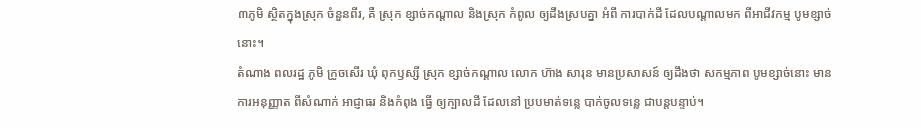៣ភូមិ ស្ថិតក្នុងស្រុក ចំនួនពីរ, គឺ ស្រុក ខ្សាច់កណ្ដាល និងស្រុក កំពូល ឲ្យដឹងស្របគ្នា អំពី ការបាក់ដី ដែលបណ្ដាលមក ពីអាជីវកម្ម បូមខ្សាច់នោះ។
តំណាង ពលរដ្ឋ ភូមិ ក្រូចសើរ ឃុំ ពុកឫស្សី ស្រុក ខ្សាច់កណ្ដាល លោក ហ៊ាង សារុន មានប្រសាសន៍ ឲ្យដឹងថា សកម្មភាព បូមខ្សាច់នោះ មានការអនុញ្ញាត ពីសំណាក់ អាជ្ញាធរ និងកំពុង ធ្វើ ឲ្យក្បាលដី ដែលនៅ ប្របមាត់ទន្លេ បាក់ចូលទន្លេ ជាបន្តបន្ទាប់។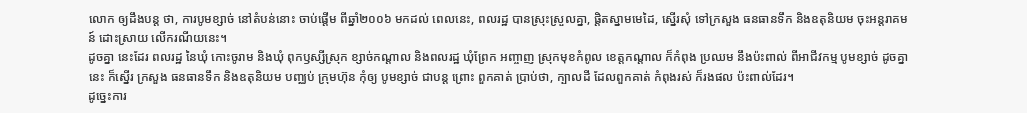លោក ឲ្យដឹងបន្ត ថា, ការបូមខ្សាច់ នៅតំបន់នោះ ចាប់ផ្តើម ពីឆ្នាំ២០០៦ មកដល់ ពេលនេះ, ពលរដ្ឋ បានស្រុះស្រួលគ្នា, ផ្ដិតស្នាមមេដៃ, ស្នើរសុំ ទៅក្រសួង ធនធានទឹក និងឧតុនិយម ចុះអន្តរាគមន៍ ដោះស្រាយ លើករណីយនេះ។
ដូចគ្នា នេះដែរ ពលរដ្ឋ នៃឃុំ កោះចូរាម និងឃុំ ពុកឫស្សីស្រុក ខ្សាច់កណ្ដាល និងពលរដ្ឋ ឃុំព្រែក អញ្ចាញ ស្រុកមុខកំពូល ខេត្តកណ្តាល ក៏កំពុង ប្រឈម នឹងប៉ះពាល់ ពីអាជីវកម្ម បូមខ្សាច់ ដូចគ្នានេះ ក៏ស្នើរ ក្រសួង ធនធានទឹក និងឧតុនិយម បញ្ឈប់ ក្រុមហ៊ុន កុំឲ្យ បូមខ្សាច់ ជាបន្ត ព្រោះ ពួកគាត់ ប្រាប់ថា, ក្បាលដី ដែលពួកគាត់ កំពុងរស់ ក៏រងផល ប៉ះពាល់ដែរ។
ដូច្នេះការ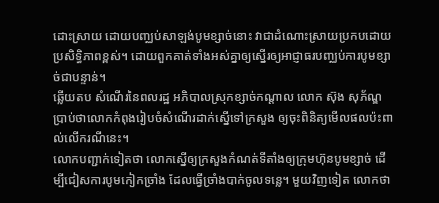ដោះស្រាយ ដោយបញ្ឈប់សាឡង់បូមខ្សាច់នោះ វាជាដំណោះស្រាយប្រកបដោយប្រសិទ្ធិភាពខ្ពស់។ ដោយពួកគាត់ទាំងអស់គ្នាឲ្យស្នើរឲ្យអាជ្ញាធរបញ្ឈប់ការបូមខ្សាច់ជាបន្ទាន់។
ឆ្លើយតប សំណើរនៃពលរដ្ឋ អភិបាលស្រុកខ្សាច់កណ្ដាល លោក ស៊ុង សុភ័ណ្ឌ ប្រាប់ថាលោកកំពុងរៀបចំសំណើរដាក់ស្នើទៅក្រសួង ឲ្យចុះពិនិត្យមើលផលប៉ះពាល់លើករណីនេះ។
លោកបញ្ជាក់ទៀតថា លោកស្នើឲ្យក្រសួងកំណត់ទីតាំងឲ្យក្រុមហ៊ុនបូមខ្សាច់ ដើម្បីជៀសការបូមកៀកច្រាំង ដែលធ្វើច្រាំងបាក់ចូលទន្លេ។ មួយវិញទៀត លោកថា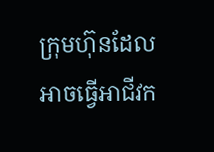ក្រុមហ៊ុនដែលអាចធ្វើអាជីវក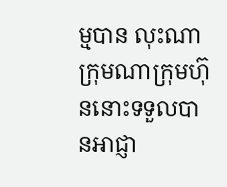ម្មបាន លុះណាក្រុមណាក្រុមហ៊ុននោះទទួលបានអាជ្ញា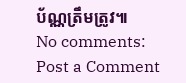ប័ណ្ណត្រឹមត្រូវ៕
No comments:
Post a Comment